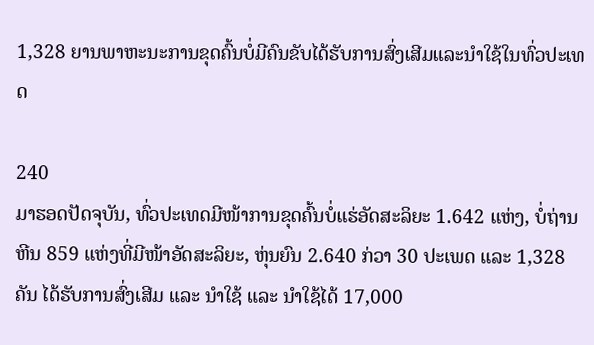1,328 ຍານພາຫະນະການຂຸດຄົ້ນບໍ່ມີຄົນຂັບໄດ້ຮັບການສົ່ງເສີມແລະນໍາໃຊ້ໃນທົ່ວປະເທດ

240
ມາຮອດປັດຈຸບັນ, ທົ່ວປະເທດມີໜ້າການຂຸດຄົ້ນບໍ່ແຮ່ອັດສະລິຍະ 1.642 ແຫ່ງ, ບໍ່ຖ່ານຫີນ 859 ແຫ່ງທີ່ມີໜ້າອັດສະລິຍະ, ຫຸ່ນຍົນ 2.640 ກ່ວາ 30 ປະເພດ ແລະ 1,328 ຄັນ ໄດ້ຮັບການສົ່ງເສີມ ແລະ ນຳໃຊ້ ແລະ ນຳໃຊ້ໄດ້ 17,000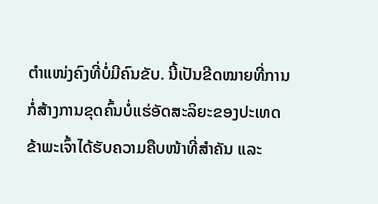ຕຳແໜ່ງຄົງທີ່ບໍ່ມີຄົນຂັບ. ນີ້ເປັນຂີດໝາຍທີ່ການກໍ່ສ້າງການຂຸດຄົ້ນບໍ່ແຮ່ອັດສະລິຍະຂອງປະເທດຂ້າພະເຈົ້າໄດ້ຮັບຄວາມຄືບໜ້າທີ່ສຳຄັນ ແລະ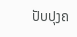ປັບປຸງຄ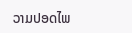ວາມປອດໄພ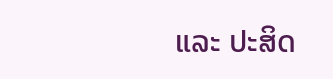ແລະ ປະສິດ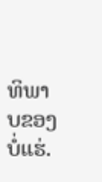ທິພາບຂອງບໍ່ແຮ່.